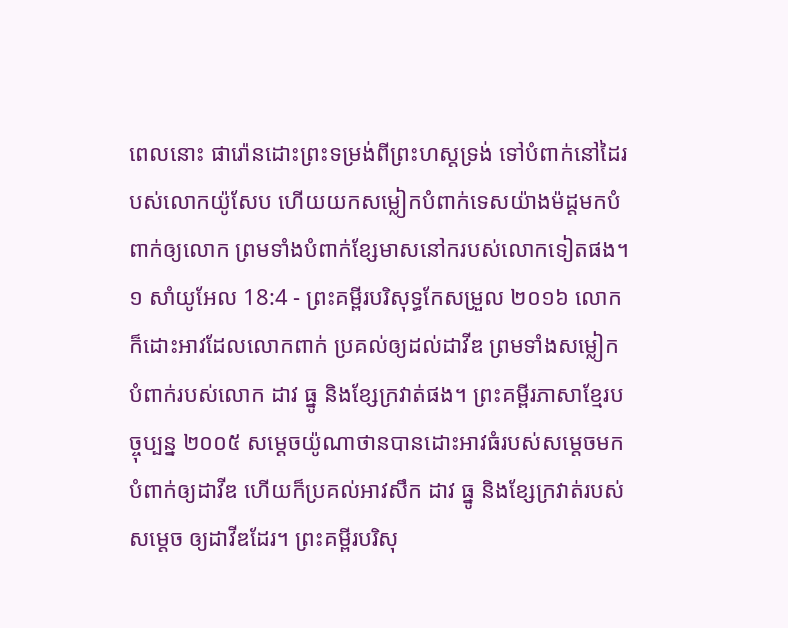ពេលនោះ ផារ៉ោនដោះព្រះទម្រង់ពីព្រះហស្តទ្រង់ ទៅបំពាក់នៅដៃរបស់លោកយ៉ូសែប ហើយយកសម្លៀកបំពាក់ទេសយ៉ាងម៉ដ្តមកបំពាក់ឲ្យលោក ព្រមទាំងបំពាក់ខ្សែមាសនៅករបស់លោកទៀតផង។
១ សាំយូអែល 18:4 - ព្រះគម្ពីរបរិសុទ្ធកែសម្រួល ២០១៦ លោកក៏ដោះអាវដែលលោកពាក់ ប្រគល់ឲ្យដល់ដាវីឌ ព្រមទាំងសម្លៀកបំពាក់របស់លោក ដាវ ធ្នូ និងខ្សែក្រវាត់ផង។ ព្រះគម្ពីរភាសាខ្មែរបច្ចុប្បន្ន ២០០៥ សម្ដេចយ៉ូណាថានបានដោះអាវធំរបស់សម្ដេចមកបំពាក់ឲ្យដាវីឌ ហើយក៏ប្រគល់អាវសឹក ដាវ ធ្នូ និងខ្សែក្រវាត់របស់សម្ដេច ឲ្យដាវីឌដែរ។ ព្រះគម្ពីរបរិសុ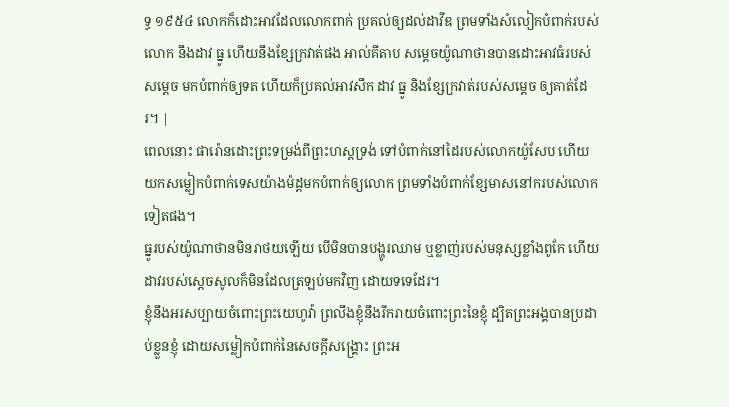ទ្ធ ១៩៥៤ លោកក៏ដោះអាវដែលលោកពាក់ ប្រគល់ឲ្យដល់ដាវីឌ ព្រមទាំងសំលៀកបំពាក់របស់លោក នឹងដាវ ធ្នូ ហើយនឹងខ្សែក្រវាត់ផង អាល់គីតាប សម្តេចយ៉ូណាថានបានដោះអាវធំរបស់សម្តេច មកបំពាក់ឲ្យទត ហើយក៏ប្រគល់អាវសឹក ដាវ ធ្នូ និងខ្សែក្រវាត់របស់សម្តេច ឲ្យគាត់ដែរ។ |
ពេលនោះ ផារ៉ោនដោះព្រះទម្រង់ពីព្រះហស្តទ្រង់ ទៅបំពាក់នៅដៃរបស់លោកយ៉ូសែប ហើយយកសម្លៀកបំពាក់ទេសយ៉ាងម៉ដ្តមកបំពាក់ឲ្យលោក ព្រមទាំងបំពាក់ខ្សែមាសនៅករបស់លោកទៀតផង។
ធ្នូរបស់យ៉ូណាថានមិនរាថយឡើយ បើមិនបានបង្ហូរឈាម ឬខ្លាញ់របស់មនុស្សខ្លាំងពូកែ ហើយដាវរបស់ស្ដេចសូលក៏មិនដែលត្រឡប់មកវិញ ដោយទទេដែរ។
ខ្ញុំនឹងអរសប្បាយចំពោះព្រះយេហូវ៉ា ព្រលឹងខ្ញុំនឹងរីករាយចំពោះព្រះនៃខ្ញុំ ដ្បិតព្រះអង្គបានប្រដាប់ខ្លួនខ្ញុំ ដោយសម្លៀកបំពាក់នៃសេចក្ដីសង្គ្រោះ ព្រះអ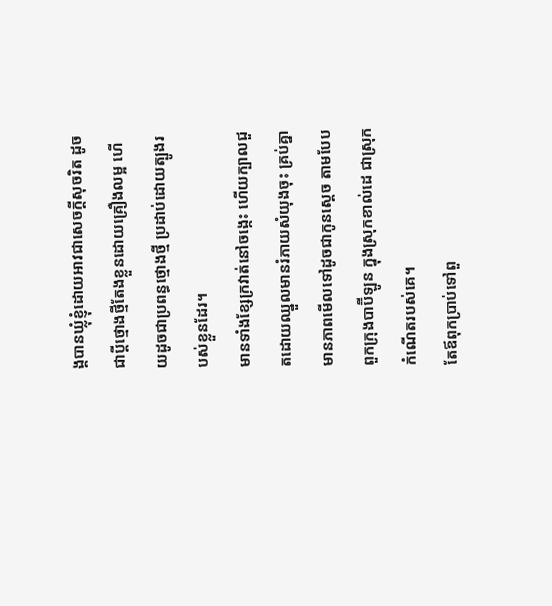ង្គបានឃ្លុំខ្ញុំដោយអាវជាសេចក្ដីសុចរិត ដូចជាប្តីថ្មោងថ្មីតែងខ្លួនដោយគ្រឿងលម្អ ហើយដូចជាប្រពន្ធថ្មោងថ្មី ប្រដាប់ដោយត្បូងរបស់ខ្លួនដែរ។
មានទាំងខ្សែក្រវាត់នៅចង្កេះ ហើយក្បាលជួតដោយឈ្នួលមានរំភាយសំយុងចុះ គ្រប់គ្នាមានភាពមើលទៅដូចជាកូនស្តេច តាមបែបពួកក្រុងបាប៊ីឡូន ក្នុងស្រុកខាល់ដេ ជាស្រុកកំណើតរបស់គេ។
តែឪពុកប្រាប់ទៅពួ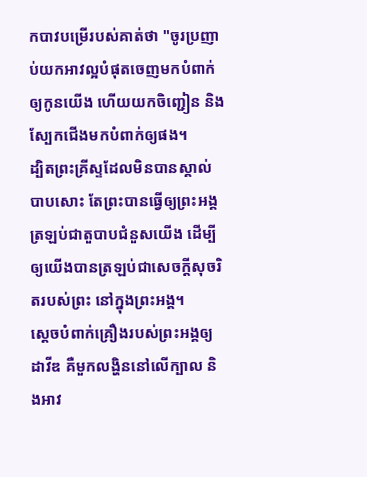កបាវបម្រើរបស់គាត់ថា "ចូរប្រញាប់យកអាវល្អបំផុតចេញមកបំពាក់ឲ្យកូនយើង ហើយយកចិញ្ជៀន និងស្បែកជើងមកបំពាក់ឲ្យផង។
ដ្បិតព្រះគ្រីស្ទដែលមិនបានស្គាល់បាបសោះ តែព្រះបានធ្វើឲ្យព្រះអង្គត្រឡប់ជាតួបាបជំនួសយើង ដើម្បីឲ្យយើងបានត្រឡប់ជាសេចក្តីសុចរិតរបស់ព្រះ នៅក្នុងព្រះអង្គ។
ស្តេចបំពាក់គ្រឿងរបស់ព្រះអង្គឲ្យដាវីឌ គឺមួកលង្ហិននៅលើក្បាល និងអាវ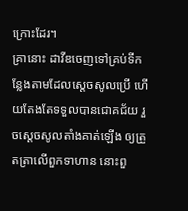ក្រោះដែរ។
គ្រានោះ ដាវីឌចេញទៅគ្រប់ទីកន្លែងតាមដែលស្ដេចសូលប្រើ ហើយតែងតែទទួលបានជោគជ័យ រួចស្ដេចសូលតាំងគាត់ឡើង ឲ្យត្រួតត្រាលើពួកទាហាន នោះពួ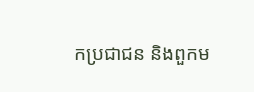កប្រជាជន និងពួកម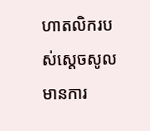ហាតលិករបស់ស្ដេចសូលមានការ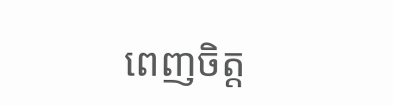ពេញចិត្ត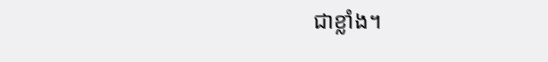ជាខ្លាំង។